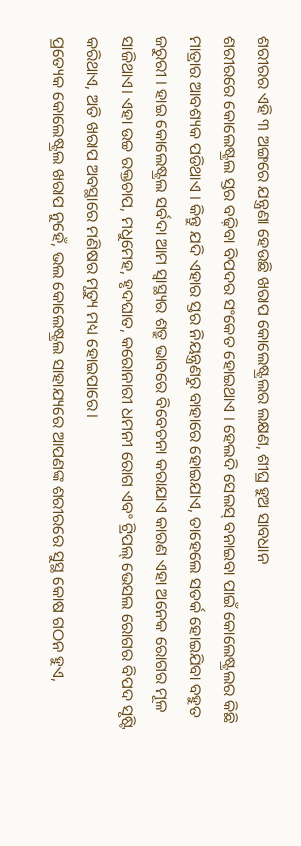ଶରୀରର ଏହି ୩ ଅଙ୍ଗରେ ଯନ୍ତ୍ରଣା ହେଉଛି ଖରାପ କୋଲେଷ୍ଟ୍ରଲର ଲକ୍ଷଣ, ଶୀଘ୍ର ହୁଅ ସାବଧାନ
ଶରୀରରେ କୋଲେଷ୍ଟ୍ରଲ ସ୍ତର ବଢ଼ିବା ବିପଦର ସଂକେତ ହୋଇଥାଏ । ହେଲଦି ସେଲସ୍ ବନାଇବା ପାଇଁ କୋଲେଷ୍ଟ୍ରଲର କିଛି ମାତ୍ରାର ଆବଶ୍ୟକ ପଡିଥାଏ । କିନ୍ତୁ ଯଦି ଏହାର ସ୍ତର ନିୟନ୍ତ୍ରଣରୁ ବାହାରେ ହୋଇଯାଏ, ତାହେଲେ ସତର୍କ ହୋଇଯିବା ବହୁତ ଜରୁରୀ । ହାଇ କୋଲେଷ୍ଟ୍ରଲ ସର୍ବଦା ଆମ ସ୍ୱାସ୍ଥ୍ୟର ଶତ୍ରୁ ଭାବରେ ବିବେଚନା କରାଯାଏ କାରଣ ଏହା ଅନେକ ରୋଗର ମୂଳ ସାଜିଥାଏ। ଏହା ଉଚ୍ଚ ରକ୍ତଚାପ, ମଧୁମେହ, ହୃଦଘାତ, କରୋନାରୀ ଧମନୀ ରୋଗ ଏବଂ ଟ୍ରିପଲ୍ ଭେସଲ ରୋଗର ବିପଦ ସୃଷ୍ଟି କରିଥାଏ, ଅତି ଖରାପ ଅବସ୍ଥାରେ ମଣିଷର ମୃତ୍ୟୁ ମଧ୍ୟ ହୋଇପାରେ।
ପ୍ରତ୍ୟେକ କୋଲେଷ୍ଟ୍ରଲ ଖରାପ ନୁହେଁ, ଭଲ କୋଲେଷ୍ଟ୍ରଲ ସାହାଯ୍ୟରେ ଆପଣଙ୍କ ଶରୀରରେ ସୁସ୍ଥ କୋଷ ଗଠନ ହୁଏ,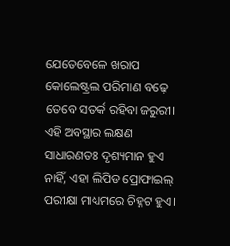ଯେତେବେଳେ ଖରାପ କୋଲେଷ୍ଟ୍ରଲ ପରିମାଣ ବଢ଼େ ତେବେ ସତର୍କ ରହିବା ଜରୁରୀ। ଏହି ଅବସ୍ଥାର ଲକ୍ଷଣ ସାଧାରଣତଃ ଦୃଶ୍ୟମାନ ହୁଏ ନାହିଁ, ଏହା ଲିପିଡ ପ୍ରୋଫାଇଲ୍ ପରୀକ୍ଷା ମାଧ୍ୟମରେ ଚିହ୍ନଟ ହୁଏ।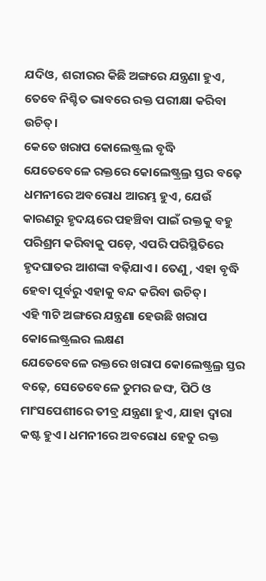ଯଦିଓ, ଶରୀରର କିଛି ଅଙ୍ଗରେ ଯନ୍ତ୍ରଣା ହୁଏ, ତେବେ ନିଶ୍ଚିତ ଭାବରେ ରକ୍ତ ପରୀକ୍ଷା କରିବା ଉଚିତ୍।
କେତେ ଖରାପ କୋଲେଷ୍ଟ୍ରଲ ବୃଦ୍ଧି
ଯେତେବେଳେ ରକ୍ତରେ କୋଲେଷ୍ଟ୍ରଲ୍ର ସ୍ତର ବଢ଼େ ଧମନୀରେ ଅବରୋଧ ଆରମ୍ଭ ହୁଏ, ଯେଉଁ କାରଣରୁ ହୃଦୟରେ ପହଞ୍ଚିବା ପାଇଁ ରକ୍ତକୁ ବହୁ ପରିଶ୍ରମ କରିବାକୁ ପଡ଼େ, ଏପରି ପରିସ୍ଥିତିରେ ହୃଦଘାତର ଆଶଙ୍କା ବଢ଼ିଯାଏ। ତେଣୁ, ଏହା ବୃଦ୍ଧି ହେବା ପୂର୍ବରୁ ଏହାକୁ ବନ୍ଦ କରିବା ଉଚିତ୍।
ଏହି ୩ଟି ଅଙ୍ଗରେ ଯନ୍ତ୍ରଣା ହେଉଛି ଖରାପ କୋଲେଷ୍ଟ୍ରଲର ଲକ୍ଷଣ
ଯେତେବେଳେ ରକ୍ତରେ ଖରାପ କୋଲେଷ୍ଟ୍ରଲ୍ର ସ୍ତର ବଢ଼େ, ସେତେବେଳେ ତୁମର ଜଙ୍ଘ, ପିଠି ଓ ମାଂସପେଶୀରେ ତୀବ୍ର ଯନ୍ତ୍ରଣା ହୁଏ, ଯାହା ଦ୍ବାରା କଷ୍ଟ ହୁଏ। ଧମନୀରେ ଅବରୋଧ ହେତୁ ରକ୍ତ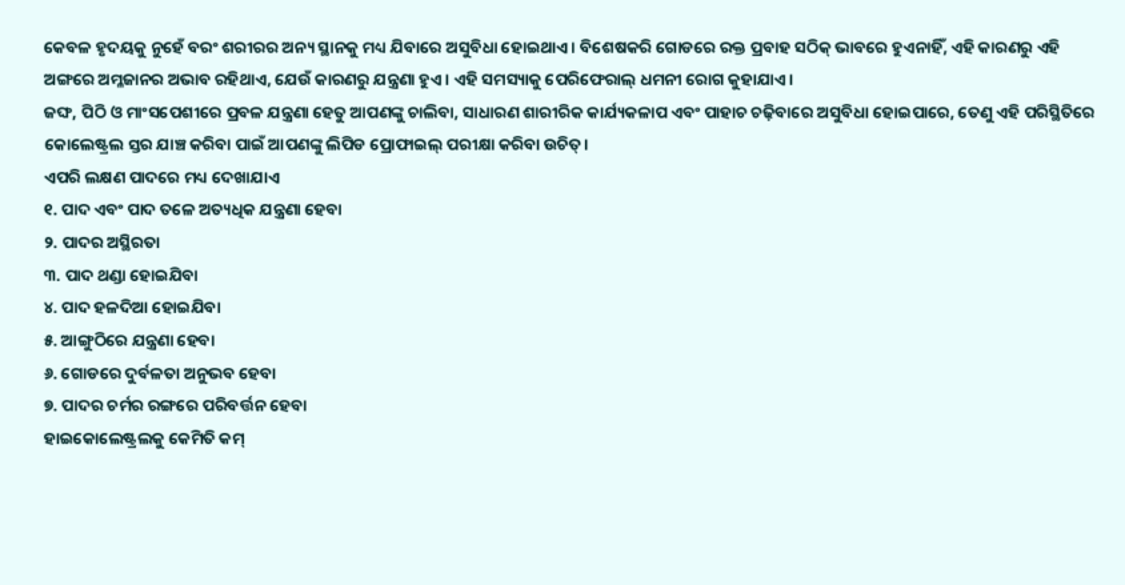କେବଳ ହୃଦୟକୁ ନୁହେଁ ବରଂ ଶରୀରର ଅନ୍ୟ ସ୍ଥାନକୁ ମଧ୍ୟ ଯିବାରେ ଅସୁବିଧା ହୋଇଥାଏ। ବିଶେଷକରି ଗୋଡରେ ରକ୍ତ ପ୍ରବାହ ସଠିକ୍ ଭାବରେ ହୁଏନାହିଁ, ଏହି କାରଣରୁ ଏହି ଅଙ୍ଗରେ ଅମ୍ଳଜାନର ଅଭାବ ରହିଥାଏ, ଯେଉଁ କାରଣରୁ ଯନ୍ତ୍ରଣା ହୁଏ। ଏହି ସମସ୍ୟାକୁ ପେରିଫେରାଲ୍ ଧମନୀ ରୋଗ କୁହାଯାଏ।
ଜଙ୍ଘ, ପିଠି ଓ ମାଂସପେଶୀରେ ପ୍ରବଳ ଯନ୍ତ୍ରଣା ହେତୁ ଆପଣଙ୍କୁ ଚାଲିବା, ସାଧାରଣ ଶାରୀରିକ କାର୍ଯ୍ୟକଳାପ ଏବଂ ପାହାଚ ଚଢ଼ିବାରେ ଅସୁବିଧା ହୋଇପାରେ, ତେଣୁ ଏହି ପରିସ୍ଥିତିରେ କୋଲେଷ୍ଟ୍ରଲ ସ୍ତର ଯାଞ୍ଚ କରିବା ପାଇଁ ଆପଣଙ୍କୁ ଲିପିଡ ପ୍ରୋଫାଇଲ୍ ପରୀକ୍ଷା କରିବା ଉଚିତ୍।
ଏପରି ଲକ୍ଷଣ ପାଦରେ ମଧ୍ୟ ଦେଖାଯାଏ
୧. ପାଦ ଏବଂ ପାଦ ତଳେ ଅତ୍ୟଧିକ ଯନ୍ତ୍ରଣା ହେବା
୨. ପାଦର ଅସ୍ଥିରତା
୩. ପାଦ ଥଣ୍ଡା ହୋଇଯିବା
୪. ପାଦ ହଳଦିଆ ହୋଇଯିବା
୫. ଆଙ୍ଗୁଠିରେ ଯନ୍ତ୍ରଣା ହେବା
୬. ଗୋଡରେ ଦୁର୍ବଳତା ଅନୁଭବ ହେବା
୭. ପାଦର ଚର୍ମର ରଙ୍ଗରେ ପରିବର୍ତ୍ତନ ହେବା
ହାଇକୋଲେଷ୍ଟ୍ରଲକୁ କେମିତି କମ୍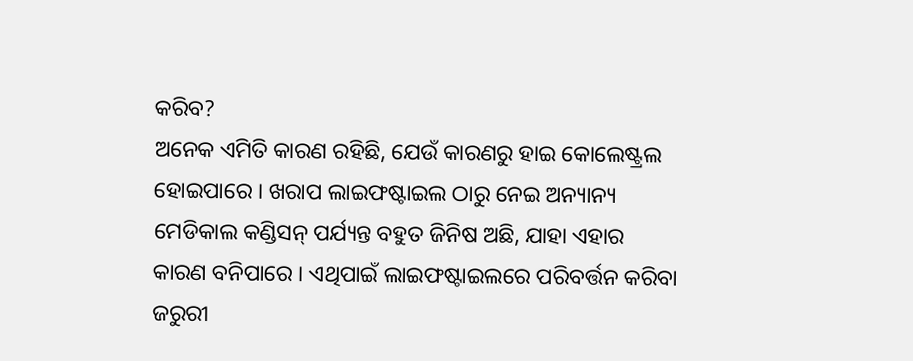କରିବ?
ଅନେକ ଏମିତି କାରଣ ରହିଛି, ଯେଉଁ କାରଣରୁ ହାଇ କୋଲେଷ୍ଟ୍ରଲ ହୋଇପାରେ । ଖରାପ ଲାଇଫଷ୍ଟାଇଲ ଠାରୁ ନେଇ ଅନ୍ୟାନ୍ୟ ମେଡିକାଲ କଣ୍ଡିସନ୍ ପର୍ଯ୍ୟନ୍ତ ବହୁତ ଜିନିଷ ଅଛି, ଯାହା ଏହାର କାରଣ ବନିପାରେ । ଏଥିପାଇଁ ଲାଇଫଷ୍ଟାଇଲରେ ପରିବର୍ତ୍ତନ କରିବା ଜରୁରୀ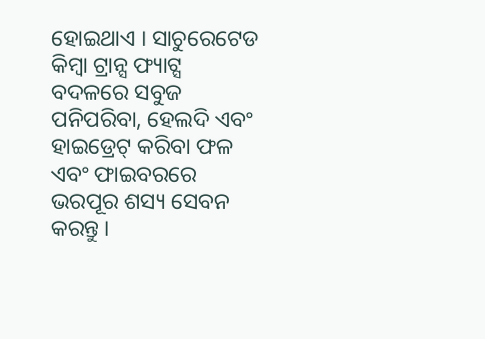ହୋଇଥାଏ । ସାଚୁରେଟେଡ କିମ୍ବା ଟ୍ରାନ୍ସ ଫ୍ୟାଟ୍ସ ବଦଳରେ ସବୁଜ ପନିପରିବା, ହେଲଦି ଏବଂ ହାଇଡ୍ରେଟ୍ କରିବା ଫଳ ଏବଂ ଫାଇବରରେ ଭରପୂର ଶସ୍ୟ ସେବନ କରନ୍ତୁ ।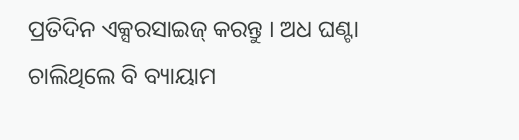ପ୍ରତିଦିନ ଏକ୍ସରସାଇଜ୍ କରନ୍ତୁ । ଅଧ ଘଣ୍ଟା ଚାଲିଥିଲେ ବି ବ୍ୟାୟାମ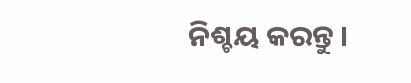ନିଶ୍ଚୟ କରନ୍ତୁ ।